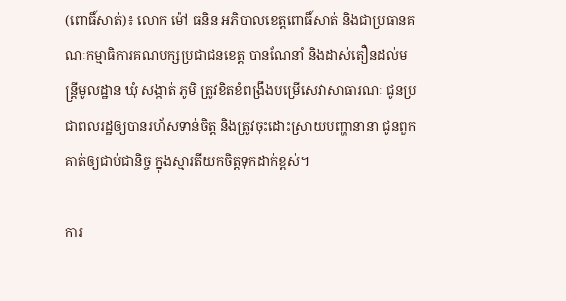(ពោធិ៍សាត់)៖ លោក ម៉ៅ ធនិន អភិបាលខេត្តពោធិ៍សាត់ និងជាប្រធានគណៈកម្មាធិការគណបក្សប្រជាជនខេត្ត បានណែនាំ និងដាស់តឿនដល់មន្រ្តីមូលដ្ឋាន ឃុំ សង្កាត់ ភូមិ ត្រូវខិតខំពង្រឹងបម្រើសេវាសាធារណៈ ជូនប្រជាពលរដ្ឋឲ្យបានរហ័សទាន់ចិត្ត និងត្រូវចុះដោះស្រាយបញ្ហានានា ជូនពួកគាត់ឲ្យជាប់ជានិច្ច ក្នុងស្មារតីយកចិត្តទុកដាក់ខ្ពស់។

ការ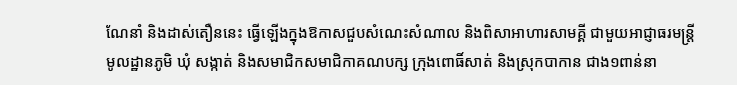ណែនាំ និងដាស់តឿននេះ ធ្វើឡើងក្នុងឱកាសជួបសំណេះសំណាល និងពិសាអាហារសាមគ្គី ជាមួយអាជ្ញាធរមន្ត្រីមូលដ្ឋានភូមិ ឃុំ សង្កាត់ និងសមាជិកសមាជិកាគណបក្ស ក្រុងពោធិ៍សាត់ និងស្រុកបាកាន ជាង១ពាន់នា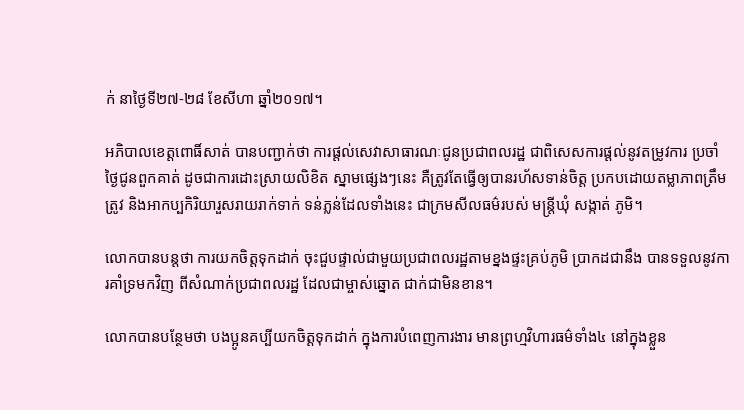ក់ នាថ្ងៃទី២៧-២៨ ខែសីហា ឆ្នាំ២០១៧។

អភិបាលខេត្តពោធិ៍សាត់ បានបញ្ជាក់ថា ការផ្តល់សេវាសាធារណៈជូនប្រជាពលរដ្ឋ ជាពិសេសការផ្ដល់នូវតម្រូវការ ប្រចាំថ្ងៃជូនពួកគាត់ ដូចជាការដោះស្រាយលិខិត ស្នាមផ្សេងៗនេះ គឺត្រូវតែធ្វើឲ្យបានរហ័សទាន់ចិត្ត ប្រកបដោយតម្លាភាពត្រឹមត្រូវ និងអាកប្បកិរិយារួសរាយរាក់ទាក់ ទន់ភ្លន់ដែលទាំងនេះ ជាក្រមសីលធម៌របស់ មន្ត្រីឃុំ សង្កាត់ ភូមិ។

លោកបានបន្តថា ការយកចិត្តទុកដាក់ ចុះជួបផ្ទាល់ជាមួយប្រជាពលរដ្ឋតាមខ្នងផ្ទះគ្រប់ភូមិ ប្រាកដជានឹង បានទទួលនូវការគាំទ្រមកវិញ ពីសំណាក់ប្រជាពលរដ្ឋ ដែលជាម្ចាស់ឆ្នោត ជាក់ជាមិនខាន។

លោកបានបន្ថែមថា បងប្អូនគប្បីយកចិត្តទុកដាក់ ក្នុងការបំពេញការងារ មានព្រហ្មវិហារធម៌ទាំង៤ នៅក្នុងខ្លួន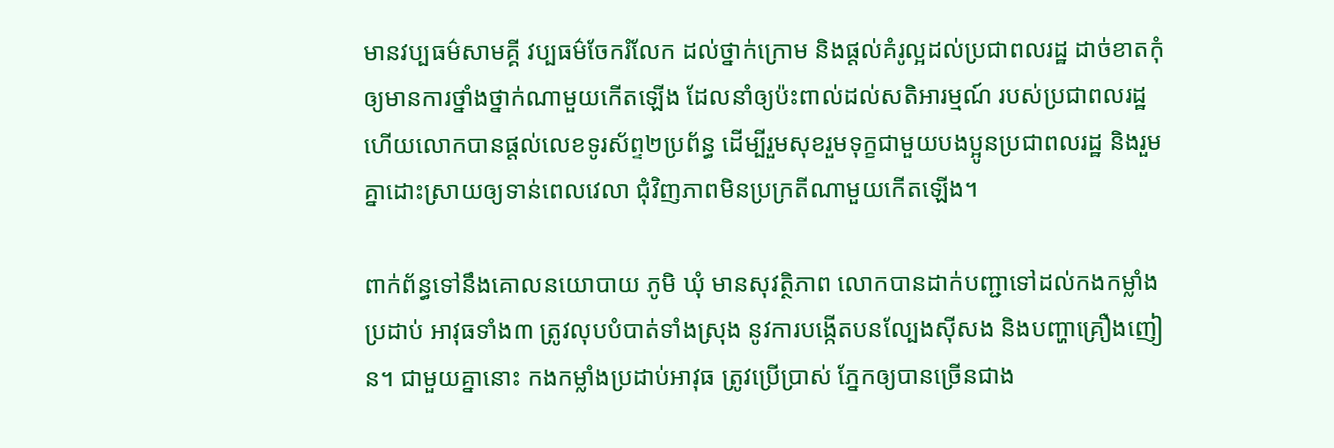មានវប្បធម៌សាមគ្គី វប្បធម៌ចែករំលែក ដល់ថ្នាក់ក្រោម និងផ្តល់គំរូល្អដល់ប្រជាពលរដ្ឋ ដាច់ខាតកុំឲ្យមានការថ្នាំងថ្នាក់ណាមួយកើតឡើង ដែលនាំឲ្យប៉ះពាល់ដល់សតិអារម្មណ៍ របស់ប្រជាពលរដ្ឋ ហើយលោកបានផ្តល់លេខទូរស័ព្ទ២ប្រព័ន្ធ ដើម្បីរួមសុខរួមទុក្ខជាមួយបងប្អូនប្រជាពលរដ្ឋ និងរួមគ្នាដោះស្រាយឲ្យទាន់ពេលវេលា ជុំវិញភាពមិនប្រក្រតីណាមួយកើតឡើង។

ពាក់ព័ន្ធទៅនឹងគោលនយោបាយ ភូមិ ឃុំ មានសុវត្ថិភាព លោកបានដាក់បញ្ជាទៅដល់កងកម្លាំងប្រដាប់ អាវុធទាំង៣ ត្រូវលុបបំបាត់ទាំងស្រុង នូវការបង្កើតបនល្បែងស៊ីសង និងបញ្ហាគ្រឿងញៀន។ ជាមួយគ្នានោះ កងកម្លាំងប្រដាប់អាវុធ ត្រូវប្រើប្រាស់ ភ្នែកឲ្យបានច្រើនជាង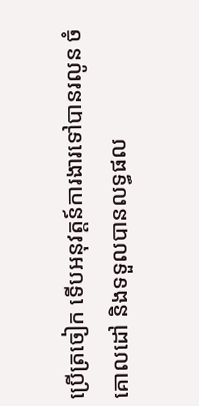ប្រើត្រចៀក ទើបអនុវត្តន៍ការងារទៅបានរលូន ចំគោលដៅ និងទទួលបានលទ្ធផល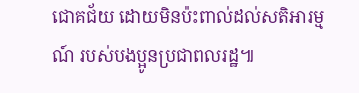ជោគជ័យ ដោយមិនប៉ះពាល់ដល់សតិអារម្មណ៍ របស់បងប្អូនប្រជាពលរដ្ឋ៕